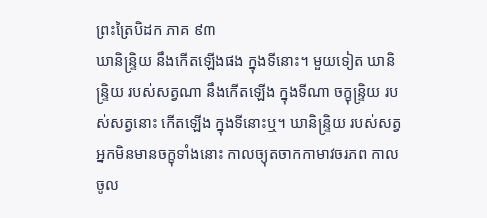ព្រះត្រៃបិដក ភាគ ៩៣
ឃានិន្ទ្រិយ នឹងកើតឡើងផង ក្នុងទីនោះ។ មួយទៀត ឃានិន្ទ្រិយ របស់សត្វណា នឹងកើតឡើង ក្នុងទីណា ចក្ខុន្ទ្រិយ របស់សត្វនោះ កើតឡើង ក្នុងទីនោះឬ។ ឃានិន្ទ្រិយ របស់សត្វអ្នកមិនមានចក្ខុទាំងនោះ កាលច្យុតចាកកាមាវចរភព កាលចូល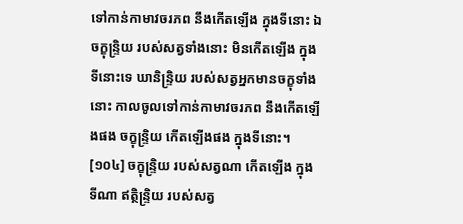ទៅកាន់កាមាវចរភព នឹងកើតឡើង ក្នុងទីនោះ ឯចក្ខុន្ទ្រិយ របស់សត្វទាំងនោះ មិនកើតឡើង ក្នុងទីនោះទេ ឃានិន្ទ្រិយ របស់សត្វអ្នកមានចក្ខុទាំងនោះ កាលចូលទៅកាន់កាមាវចរភព នឹងកើតឡើងផង ចក្ខុន្ទ្រិយ កើតឡើងផង ក្នុងទីនោះ។
[១០៤] ចក្ខុន្ទ្រិយ របស់សត្វណា កើតឡើង ក្នុងទីណា ឥត្ថិន្ទ្រិយ របស់សត្វ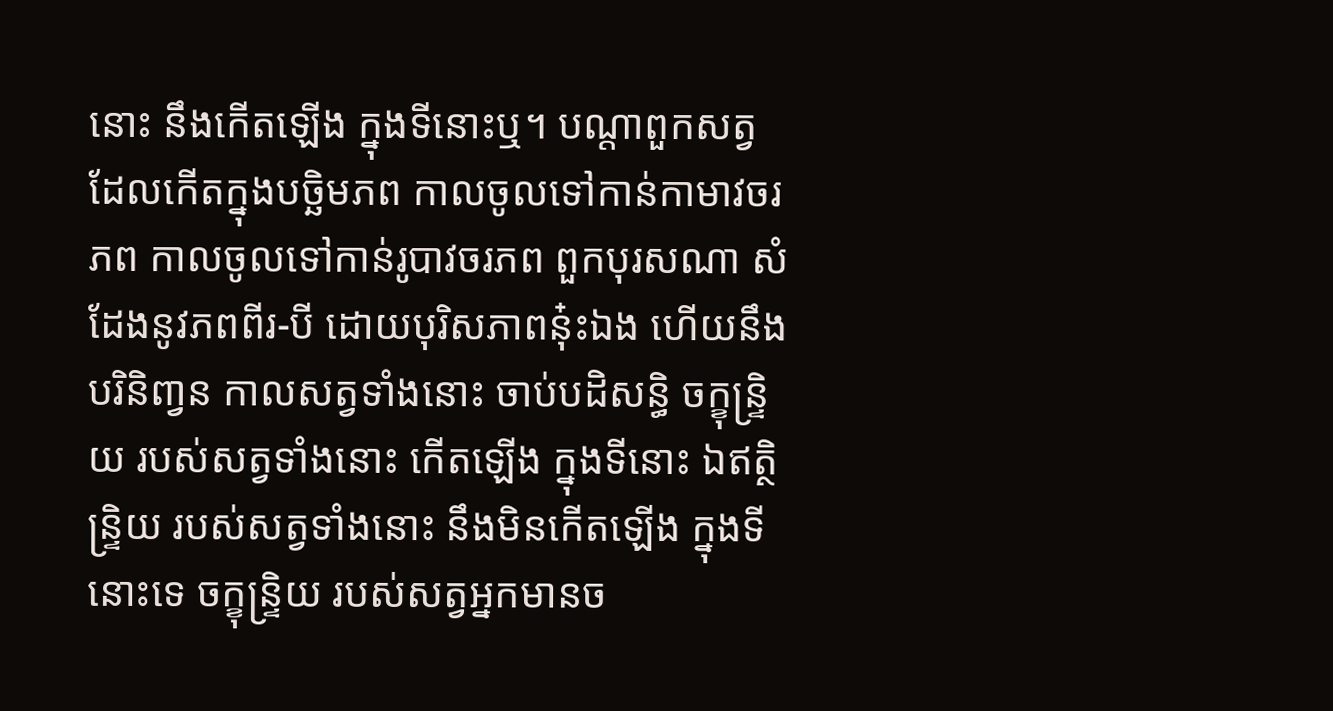នោះ នឹងកើតឡើង ក្នុងទីនោះឬ។ បណ្តាពួកសត្វ ដែលកើតក្នុងបច្ឆិមភព កាលចូលទៅកាន់កាមាវចរភព កាលចូលទៅកាន់រូបាវចរភព ពួកបុរសណា សំដែងនូវភពពីរ-បី ដោយបុរិសភាពនុ៎ះឯង ហើយនឹងបរិនិពា្វន កាលសត្វទាំងនោះ ចាប់បដិសន្ធិ ចក្ខុន្ទ្រិយ របស់សត្វទាំងនោះ កើតឡើង ក្នុងទីនោះ ឯឥត្ថិន្ទ្រិយ របស់សត្វទាំងនោះ នឹងមិនកើតឡើង ក្នុងទីនោះទេ ចក្ខុន្ទ្រិយ របស់សត្វអ្នកមានច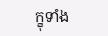ក្ខុទាំង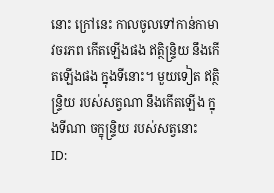នោះ ក្រៅនេះ កាលចូលទៅកាន់កាមាវចរភព កើតឡើងផង ឥត្ថិន្ទ្រិយ នឹងកើតឡើងផង ក្នុងទីនោះ។ មួយទៀត ឥត្ថិន្ទ្រិយ របស់សត្វណា នឹងកើតឡើង ក្នុងទីណា ចក្ខុន្ទ្រិយ របស់សត្វនោះ
ID: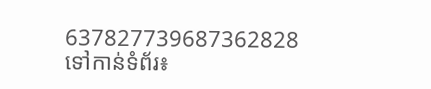637827739687362828
ទៅកាន់ទំព័រ៖